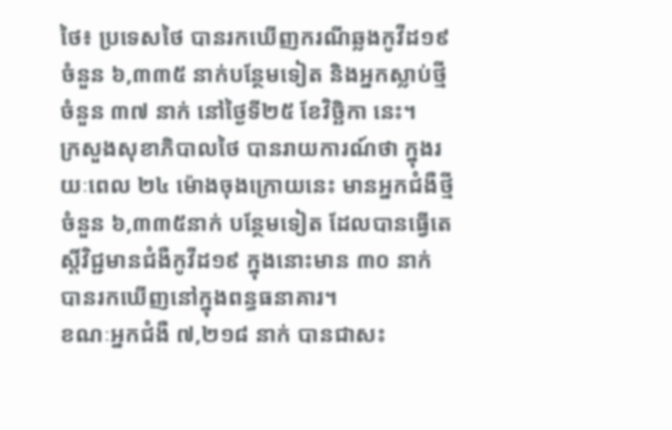ថៃ៖ ប្រទេសថៃ បានរកឃើញករណីឆ្លងកូវីដ១៩ ចំនួន ៦,៣៣៥ នាក់បន្ថែមទៀត និងអ្នកស្លាប់ថ្មីចំនួន ៣៧ នាក់ នៅថ្ងៃទី២៥ ខែវិច្ឆិកា នេះ។
ក្រសួងសុខាភិបាលថៃ បានរាយការណ៍ថា ក្នុងរយៈពេល ២៤ ម៉ោងចុងក្រោយនេះ មានអ្នកជំងឺថ្មីចំនួន ៦,៣៣៥នាក់ បន្ថែមទៀត ដែលបានធ្វើតេស្តិ៍វិជ្ជមានជំងឺកូវីដ១៩ ក្នុងនោះមាន ៣០ នាក់ បានរកឃើញនៅក្នុងពន្ធធនាគារ។
ខណៈអ្នកជំងឺ ៧,២១៨ នាក់ បានជាសះ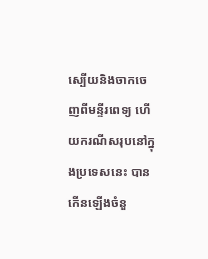ស្បើយនិងចាកចេញពីមន្ទីរពេទ្យ ហើយករណីសរុបនៅក្នុងប្រទេសនេះ បានកើនឡើងចំនួ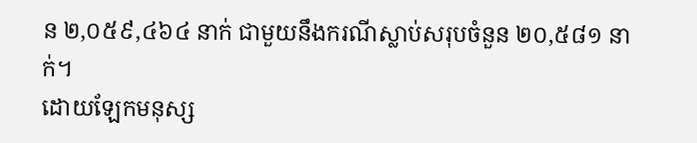ន ២,០៥៩,៤៦៤ នាក់ ជាមួយនឹងករណីស្លាប់សរុបចំនួន ២០,៥៨១ នាក់។
ដោយឡែកមនុស្ស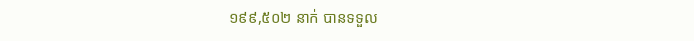១៩៩,៥០២ នាក់ បានទទួល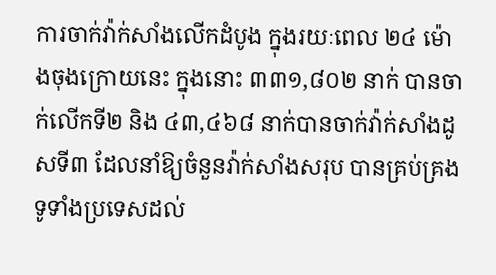ការចាក់វ៉ាក់សាំងលើកដំបូង ក្នុងរយៈពេល ២៤ ម៉ោងចុងក្រោយនេះ ក្នុងនោះ ៣៣១,៨០២ នាក់ បានចាក់លើកទី២ និង ៤៣,៤៦៨ នាក់បានចាក់វ៉ាក់សាំងដូសទី៣ ដែលនាំឱ្យចំនួនវ៉ាក់សាំងសរុប បានគ្រប់គ្រងទូទាំងប្រទេសដល់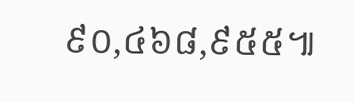៩០,៤៦៨,៩៥៥៕